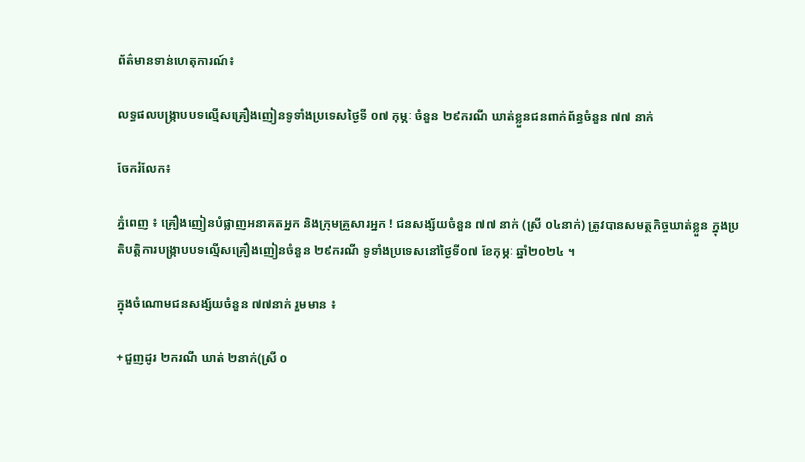ព័ត៌មានទាន់ហេតុការណ៍៖

លទ្ធផលបង្ក្រាបបទល្មើសគ្រឿងញៀនទូទាំងប្រទេសថ្ងៃទី ០៧ កុម្ភៈ ចំនួន ២៩ករណី ឃាត់ខ្លួនជនពាក់ព័ន្ធចំនួន ៧៧ នាក់

ចែករំលែក៖

ភ្នំពេញ ៖ គ្រឿងញៀនបំផ្លាញអនាគតអ្នក និងក្រុមគ្រួសារអ្នក ! ជនសង្ស័យចំនួន ៧៧ នាក់ (ស្រី ០៤នាក់) ត្រូវបានសមត្ថកិច្ចឃាត់ខ្លួន ក្នុងប្រតិបត្តិការបង្ក្រាបបទល្មើសគ្រឿងញៀនចំនួន ២៩ករណី ទូទាំងប្រទេសនៅថ្ងៃទី០៧ ខែកុម្ភៈ ឆ្នាំ២០២៤ ។

ក្នុងចំណោមជនសង្ស័យចំនួន ៧៧នាក់ រួមមាន ៖

+ជួញដូរ ២ករណី ឃាត់ ២នាក់(ស្រី ០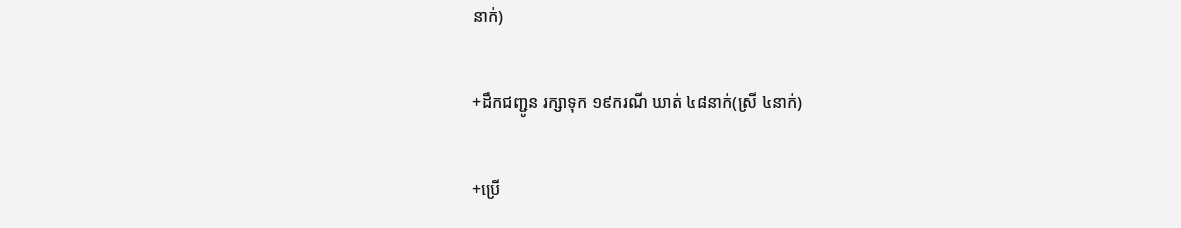នាក់)

+ដឹកជញ្ជូន រក្សាទុក ១៩ករណី ឃាត់ ៤៨នាក់(ស្រី ៤នាក់)

+ប្រើ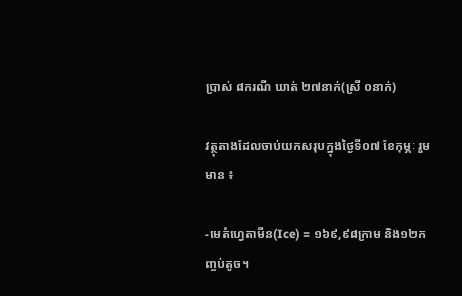ប្រាស់ ៨ករណី ឃាត់ ២៧នាក់(ស្រី ០នាក់)

វត្ថុតាងដែលចាប់យកសរុបក្នុងថ្ងៃទី០៧ ខែកុម្ភៈ រួមមាន ៖

-មេតំហ្វេតាមីន(Ice) = ១៦៩,៩៨ក្រាម និង១២កញ្ចប់តូច។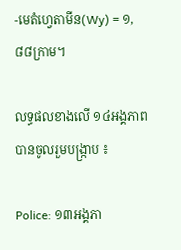-មេតំហ្វេតាមីន(Wy) = ១,៨៨ក្រាម។

លទ្ធផលខាងលើ ១៤អង្គភាពបានចូលរួមបង្ក្រាប ៖

Police: ១៣អង្គភា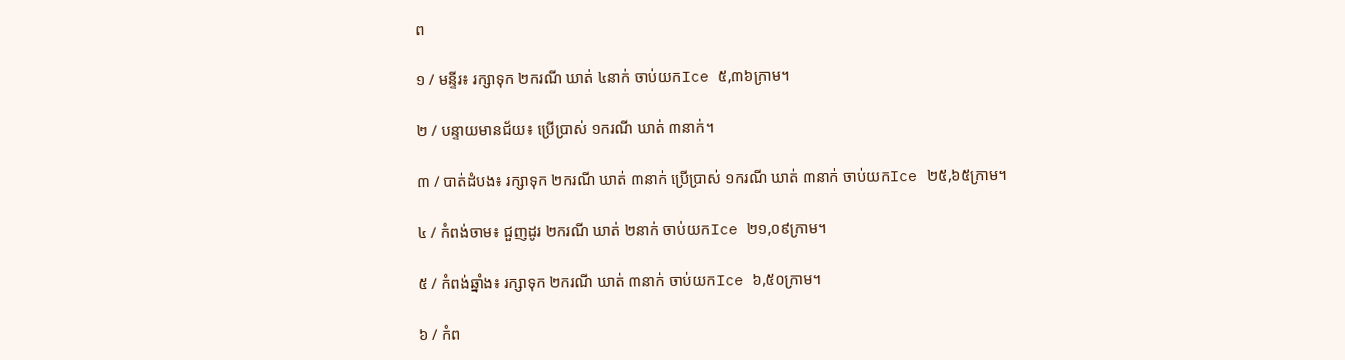ព

១ / មន្ទីរ៖ រក្សាទុក ២ករណី ឃាត់ ៤នាក់ ចាប់យកIce ៥,៣៦ក្រាម។

២ / បន្ទាយមានជ័យ៖ ប្រើប្រាស់ ១ករណី ឃាត់ ៣នាក់។

៣ / បាត់ដំបង៖ រក្សាទុក ២ករណី ឃាត់ ៣នាក់ ប្រើប្រាស់ ១ករណី ឃាត់ ៣នាក់ ចាប់យកIce ២៥,៦៥ក្រាម។

៤ / កំពង់ចាម៖ ជួញដូរ ២ករណី ឃាត់ ២នាក់ ចាប់យកIce ២១,០៩ក្រាម។

៥ / កំពង់ឆ្នាំង៖ រក្សាទុក ២ករណី ឃាត់ ៣នាក់ ចាប់យកIce ៦,៥០ក្រាម។

៦ / កំព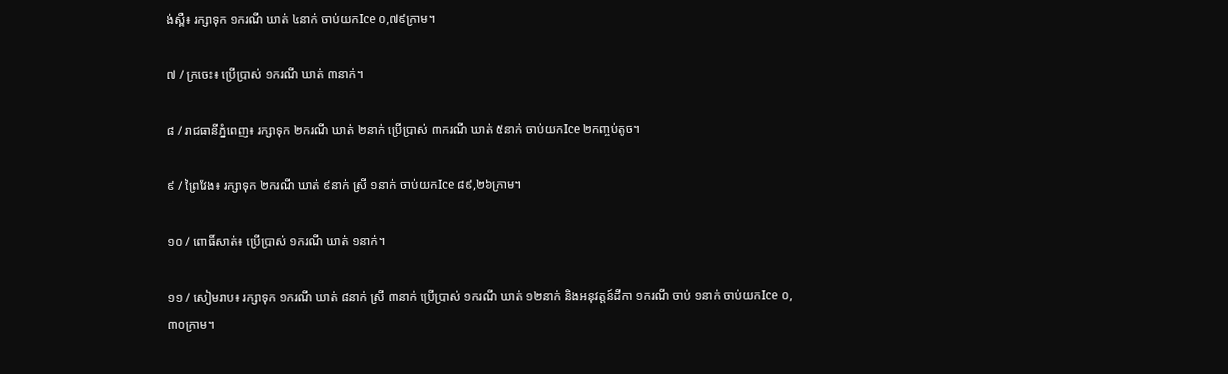ង់ស្ពឺ៖ រក្សាទុក ១ករណី ឃាត់ ៤នាក់ ចាប់យកIce ០,៧៩ក្រាម។

៧ / ក្រចេះ៖ ប្រើប្រាស់ ១ករណី ឃាត់ ៣នាក់។

៨ / រាជធានីភ្នំពេញ៖ រក្សាទុក ២ករណី ឃាត់ ២នាក់ ប្រើប្រាស់ ៣ករណី ឃាត់ ៥នាក់ ចាប់យកIce ២កញ្ចប់តូច។

៩ / ព្រៃវែង៖ រក្សាទុក ២ករណី ឃាត់ ៩នាក់ ស្រី ១នាក់ ចាប់យកIce ៨៩,២៦ក្រាម។

១០ / ពោធិ៍សាត់៖ ប្រើប្រាស់ ១ករណី ឃាត់ ១នាក់។

១១ / សៀមរាប៖ រក្សាទុក ១ករណី ឃាត់ ៨នាក់ ស្រី ៣នាក់ ប្រើប្រាស់ ១ករណី ឃាត់ ១២នាក់ និងអនុវត្តន៍ដីកា ១ករណី ចាប់ ១នាក់ ចាប់យកIce ០,៣០ក្រាម។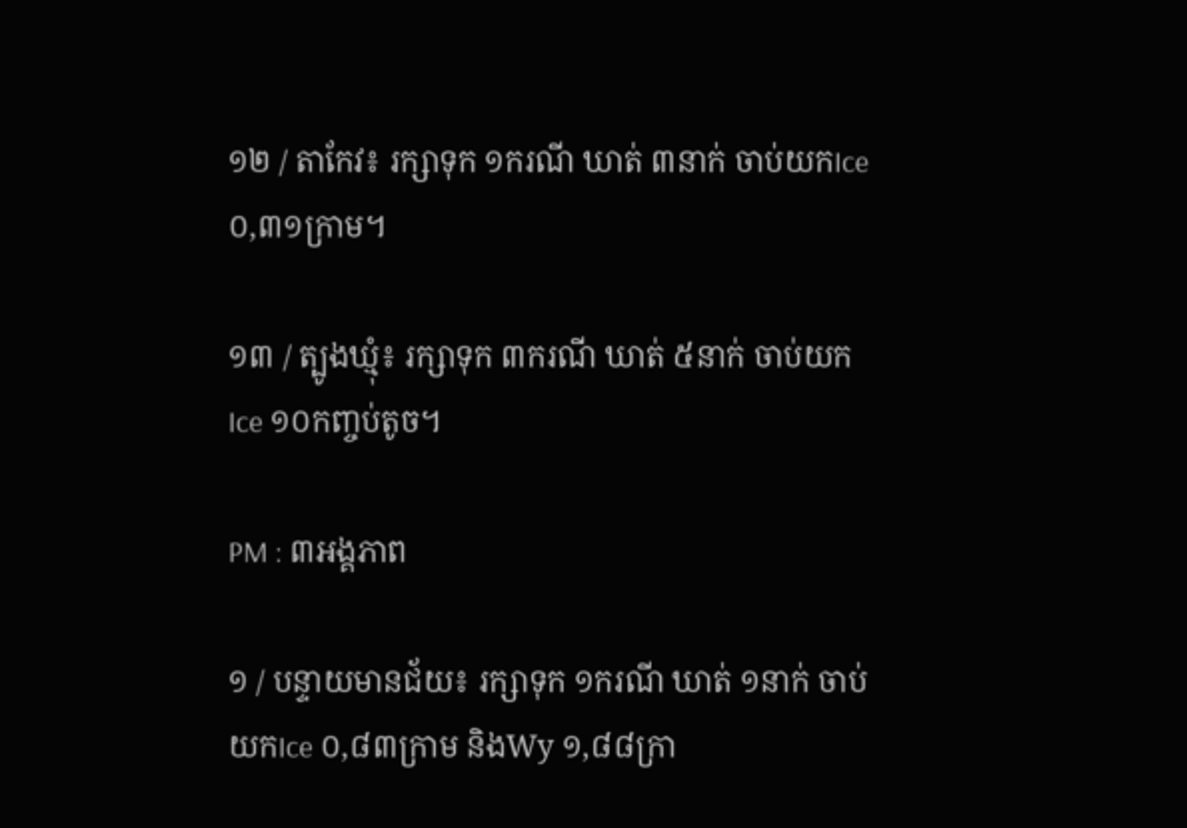១២ / តាកែវ៖ រក្សាទុក ១ករណី ឃាត់ ៣នាក់ ចាប់យកIce ០,៣១ក្រាម។

១៣ / ត្បូងឃ្មុំ៖ រក្សាទុក ៣ករណី ឃាត់ ៥នាក់ ចាប់យកIce ១០កញ្ចប់តូច។

PM : ៣អង្គភាព

១ / បន្ទាយមានជ័យ៖ រក្សាទុក ១ករណី ឃាត់ ១នាក់ ចាប់យកIce ០,៨៣ក្រាម និងWy ១,៨៨ក្រា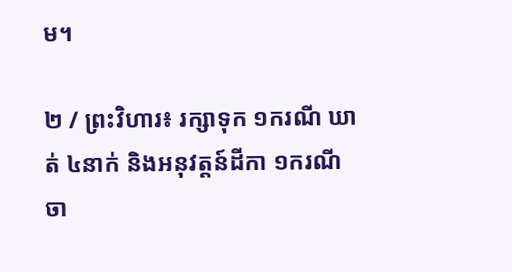ម។

២ / ព្រះវិហារ៖ រក្សាទុក ១ករណី ឃាត់ ៤នាក់ និងអនុវត្តន៍ដីកា ១ករណី ចា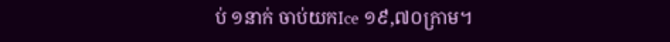ប់ ១នាក់ ចាប់យកIce ១៩,៧០ក្រាម។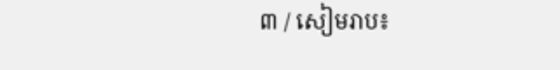៣ / សៀមរាប៖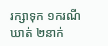រក្សាទុក ១ករណី ឃាត់ ២នាក់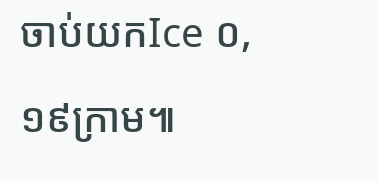ចាប់យកIce ០,១៩ក្រាម៕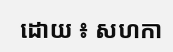ដោយ ៖ សហកា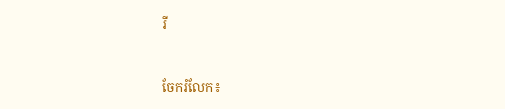រី


ចែករំលែក៖